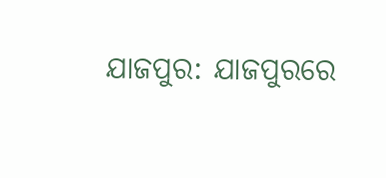ଯାଜପୁର: ଯାଜପୁରରେ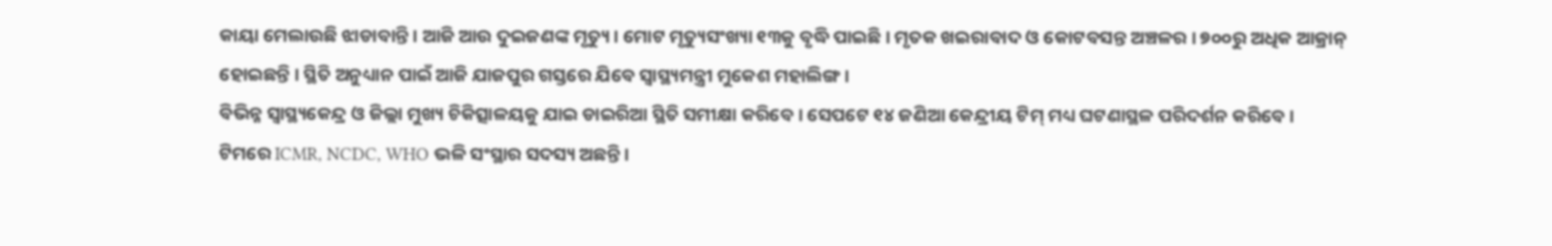କାୟା ମେଲାଉଛି ଝାଡାବାନ୍ତି । ଆଜି ଆଉ ଦୁଇଜଣଙ୍କ ମୃତ୍ୟୁ । ମୋଟ ମୃତ୍ୟୁସଂଖ୍ୟା ୧୩କୁ ବୃଦ୍ଧି ପାଇଛି । ମୃତକ ଖଇରାବାଦ ଓ କୋଟବସନ୍ତ ଅଞ୍ଚଳର । ୭୦୦ରୁ ଅଧିକ ଆକ୍ରାନ୍ ହୋଇଛନ୍ତି । ସ୍ଥିତି ଅନୁଧ୍ୟାନ ପାଇଁ ଆଜି ଯାଜପୁର ଗସ୍ତରେ ଯିବେ ସ୍ୱାସ୍ଥ୍ୟମନ୍ତ୍ରୀ ମୁକେଶ ମହାଲିଙ୍ଗ ।
ବିଭିନ୍ନ ସ୍ୱାସ୍ଥ୍ୟକେନ୍ଦ୍ର ଓ ଜିଲ୍ଲା ମୁଖ୍ୟ ଚିକିତ୍ସାଳୟକୁ ଯାଇ ଡାଇରିଆ ସ୍ଥିତି ସମୀକ୍ଷା କରିବେ । ସେପଟେ ୧୪ ଜଣିଆ କେନ୍ଦ୍ରୀୟ ଟିମ୍ ମଧ୍ୟ ଘଟଣାସ୍ଥଳ ପରିଦର୍ଶନ କରିବେ । ଟିମରେ ICMR, NCDC, WHO ଭଳି ସଂସ୍ଥାର ସଦସ୍ୟ ଅଛନ୍ତି ।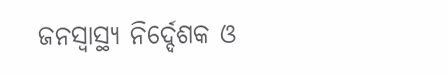ଜନସ୍ୱାସ୍ଥ୍ୟ ନିର୍ଦ୍ଦେଶକ ଓ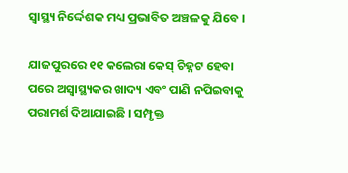ସ୍ୱାସ୍ଥ୍ୟ ନିର୍ଦ୍ଦେଶକ ମଧ୍ୟ ପ୍ରଭାବିତ ଅଞ୍ଚଳକୁ ଯିବେ ।

ଯାଜପୁରରେ ୧୧ କଲେରା କେସ୍ ଚିହ୍ନଟ ହେବା ପରେ ଅସ୍ୱାସ୍ଥ୍ୟକର ଖାଦ୍ୟ ଏବଂ ପାଣି ନପିଇବାକୁ ପରାମର୍ଶ ଦିଆଯାଇଛି । ସମ୍ପୃକ୍ତ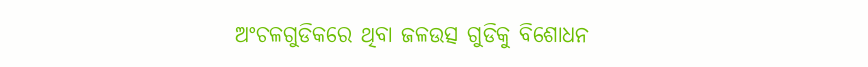ଅଂଚଳଗୁଡିକରେ ଥିବା ଜଳଉତ୍ସ ଗୁଡିକୁ ବିଶୋଧନ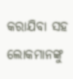କରାଯିବା ସହ ଲୋକମାନଙ୍କୁ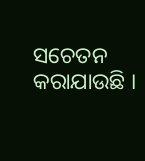ସଚେତନ କରାଯାଉଛି ।